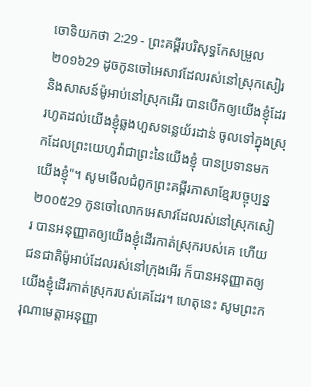ចោទិយកថា 2:29 - ព្រះគម្ពីរបរិសុទ្ធកែសម្រួល ២០១៦29 ដូចកូនចៅអេសាវដែលរស់នៅស្រុកសៀរ និងសាសន៍ម៉ូអាប់នៅស្រុកអើរ បានបើកឲ្យយើងខ្ញុំដែរ រហូតដល់យើងខ្ញុំឆ្លងហួសទន្លេយ័រដាន់ ចូលទៅក្នុងស្រុកដែលព្រះយេហូវ៉ាជាព្រះនៃយើងខ្ញុំ បានប្រទានមកយើងខ្ញុំ"។ សូមមើលជំពូកព្រះគម្ពីរភាសាខ្មែរបច្ចុប្បន្ន ២០០៥29 កូនចៅលោកអេសាវដែលរស់នៅស្រុកសៀរ បានអនុញ្ញាតឲ្យយើងខ្ញុំដើរកាត់ស្រុករបស់គេ ហើយជនជាតិម៉ូអាប់ដែលរស់នៅក្រុងអើរ ក៏បានអនុញ្ញាតឲ្យយើងខ្ញុំដើរកាត់ស្រុករបស់គេដែរ។ ហេតុនេះ សូមព្រះករុណាមេត្តាអនុញ្ញា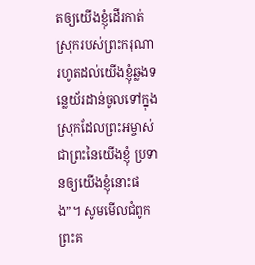តឲ្យយើងខ្ញុំដើរកាត់ស្រុករបស់ព្រះករុណា រហូតដល់យើងខ្ញុំឆ្លងទន្លេយ័រដាន់ចូលទៅក្នុងស្រុកដែលព្រះអម្ចាស់ ជាព្រះនៃយើងខ្ញុំ ប្រទានឲ្យយើងខ្ញុំនោះផង”។ សូមមើលជំពូកព្រះគ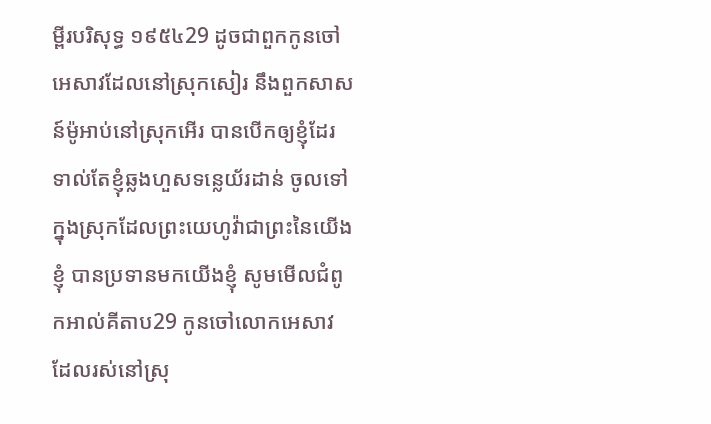ម្ពីរបរិសុទ្ធ ១៩៥៤29 ដូចជាពួកកូនចៅអេសាវដែលនៅស្រុកសៀរ នឹងពួកសាសន៍ម៉ូអាប់នៅស្រុកអើរ បានបើកឲ្យខ្ញុំដែរ ទាល់តែខ្ញុំឆ្លងហួសទន្លេយ័រដាន់ ចូលទៅក្នុងស្រុកដែលព្រះយេហូវ៉ាជាព្រះនៃយើងខ្ញុំ បានប្រទានមកយើងខ្ញុំ សូមមើលជំពូកអាល់គីតាប29 កូនចៅលោកអេសាវ ដែលរស់នៅស្រុ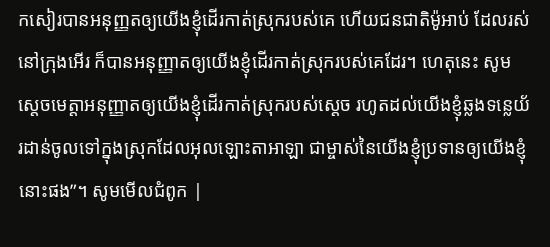កសៀរបានអនុញ្ញតឲ្យយើងខ្ញុំដើរកាត់ស្រុករបស់គេ ហើយជនជាតិម៉ូអាប់ ដែលរស់នៅក្រុងអើរ ក៏បានអនុញ្ញាតឲ្យយើងខ្ញុំដើរកាត់ស្រុករបស់គេដែរ។ ហេតុនេះ សូមស្តេចមេត្តាអនុញ្ញាតឲ្យយើងខ្ញុំដើរកាត់ស្រុករបស់ស្តេច រហូតដល់យើងខ្ញុំឆ្លងទន្លេយ័រដាន់ចូលទៅក្នុងស្រុកដែលអុលឡោះតាអាឡា ជាម្ចាស់នៃយើងខ្ញុំប្រទានឲ្យយើងខ្ញុំនោះផង”។ សូមមើលជំពូក |